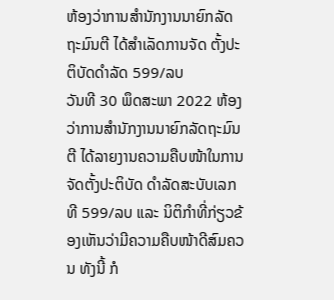ຫ້ອງວ່າການສໍານັກງານນາຍົກລັດຖະມົນຕີ ໄດ້ສຳເລັດການຈັດ ຕັ້ງປະຕິບັດດຳລັດ 599/ລບ
ວັນທີ 30 ພຶດສະພາ 2022 ຫ້ອງວ່າການສຳນັກງານນາຍົກລັດຖະມົນຕີ ໄດ້ລາຍງານຄວາມຄືບໜ້າໃນການຈັດຕັ້ງປະຕິບັດ ດຳລັດສະບັບເລກທີ 599/ລບ ແລະ ນິຕິກຳທີ່ກ່ຽວຂ້ອງເຫັນວ່າມີຄວາມຄືບໜ້າດີສົມຄວນ ທັງນີ້ ກໍ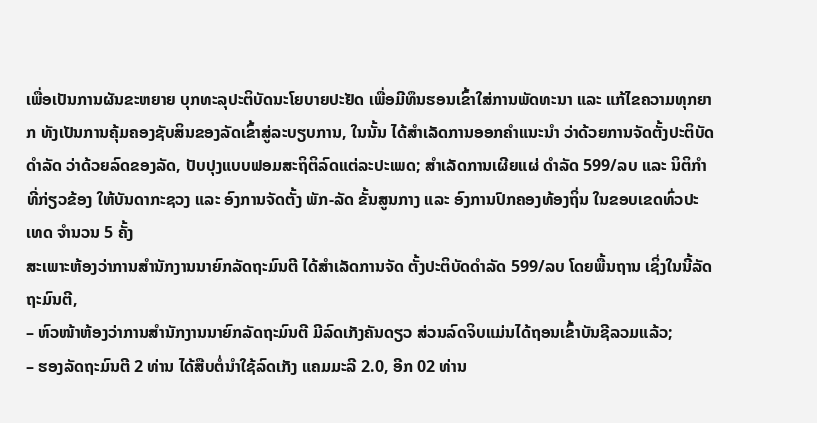ເພື່ອເປັນການຜັນຂະຫຍາຍ ບຸກທະລຸປະຕິບັດນະໂຍບາຍປະຢັດ ເພື່ອມີທຶນຮອນເຂົ້າໃສ່ການພັດທະນາ ແລະ ແກ້ໄຂຄວາມທຸກຍາກ ທັງເປັນການຄຸ້ມຄອງຊັບສິນຂອງລັດເຂົ້າສູ່ລະບຽບການ, ໃນນັ້ນ ໄດ້ສຳເລັດການອອກຄຳແນະນຳ ວ່າດ້ວຍການຈັດຕັ້ງປະຕິບັດ ດຳລັດ ວ່າດ້ວຍລົດຂອງລັດ, ປັບປຸງແບບຟອມສະຖິຕິລົດແຕ່ລະປະເພດ; ສຳເລັດການເຜີຍແຜ່ ດຳລັດ 599/ລບ ແລະ ນິຕິກໍາທີ່ກ່ຽວຂ້ອງ ໃຫ້ບັນດາກະຊວງ ແລະ ອົງການຈັດຕັ້ງ ພັກ-ລັດ ຂັ້ນສູນກາງ ແລະ ອົງການປົກຄອງທ້ອງຖິ່ນ ໃນຂອບເຂດທົ່ວປະເທດ ຈໍານວນ 5 ຄັ້ງ
ສະເພາະຫ້ອງວ່າການສໍານັກງານນາຍົກລັດຖະມົນຕີ ໄດ້ສຳເລັດການຈັດ ຕັ້ງປະຕິບັດດຳລັດ 599/ລບ ໂດຍພື້ນຖານ ເຊິ່ງໃນນີ້ລັດຖະມົນຕີ,
– ຫົວໜ້າຫ້ອງວ່າການສຳນັກງານນາຍົກລັດຖະມົນຕີ ມີລົດເກັງຄັນດຽວ ສ່ວນລົດຈິບແມ່ນໄດ້ຖອນເຂົ້າບັນຊີລວມແລ້ວ;
– ຮອງລັດຖະມົນຕີ 2 ທ່ານ ໄດ້ສືບຕໍ່ນຳໃຊ້ລົດເກັງ ແຄມມະລີ 2.0, ອີກ 02 ທ່ານ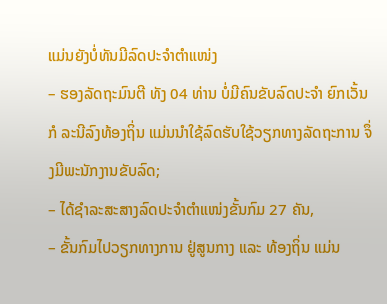ແມ່ນຍັງບໍ່ທັນມີລົດປະຈຳຕຳແໜ່ງ
– ຮອງລັດຖະມົນຕີ ທັງ 04 ທ່ານ ບໍ່ມີຄົນຂັບລົດປະຈຳ ຍົກເວັ້ນກໍ ລະນີລົງທ້ອງຖິ່ນ ແມ່ນນຳໃຊ້ລົດຮັບໃຊ້ວຽກທາງລັດຖະການ ຈຶ່ງມີພະນັກງານຂັບລົດ;
– ໄດ້ຊຳລະສະສາງລົດປະຈຳຕຳແໜ່ງຂັ້ນກົມ 27 ຄັນ,
– ຂັ້ນກົມໄປວຽກທາງການ ຢູ່ສູນກາງ ແລະ ທ້ອງຖິ່ນ ແມ່ນ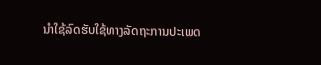ນຳໃຊ້ລົດຮັບໃຊ້ທາງລັດຖະການປະເພດ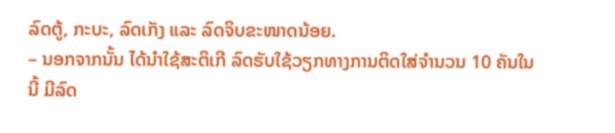ລົດຕູ້, ກະບະ, ລົດເກັງ ແລະ ລົດຈິບຂະໜາດນ້ອຍ.
– ນອກຈາກນັ້ນ ໄດ້ນຳໃຊ້ສະຕິເກີ ລົດຮັບໃຊ້ວຽກທາງການຕິດໃສ່ຈຳນວນ 10 ຄັນໃນນີ້ ມີລົດ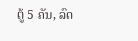ຕູ້ 5 ຄັນ, ລົດ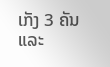ເກັງ 3 ຄັນ ແລະ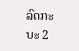ລົດກະບະ 2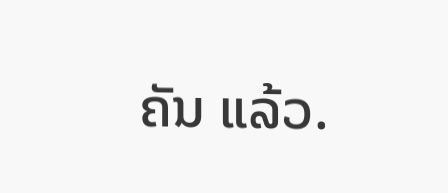ຄັນ ແລ້ວ.